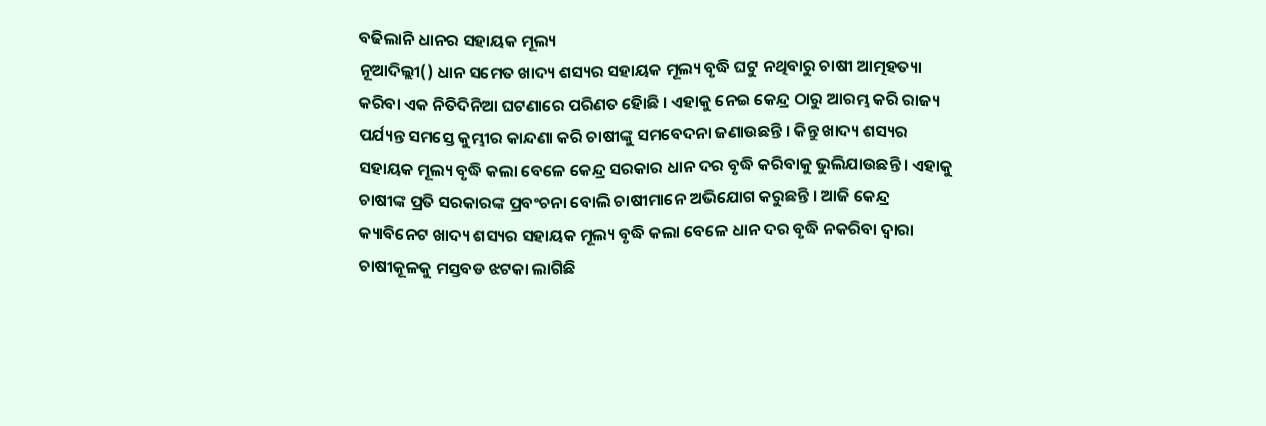ବଢିଲାନି ଧାନର ସହାୟକ ମୂଲ୍ୟ
ନୂଆଦିଲ୍ଲୀ() ଧାନ ସମେତ ଖାଦ୍ୟ ଶସ୍ୟର ସହାୟକ ମୂଲ୍ୟ ବୃଦ୍ଧି ଘଟୁ ନଥିବାରୁ ଚାଷୀ ଆତ୍ମହତ୍ୟା କରିବା ଏକ ନିତିଦିନିଆ ଘଟଣାରେ ପରିଣତ ହୋିଛି । ଏହାକୁ ନେଇ କେନ୍ଦ୍ର ଠାରୁ ଆରମ୍ଭ କରି ରାଜ୍ୟ ପର୍ଯ୍ୟନ୍ତ ସମସ୍ତେ କୁମ୍ଭୀର କାନ୍ଦଣା କରି ଚାଷୀଙ୍କୁ ସମବେଦନା ଜଣାଉଛନ୍ତି । କିନ୍ତୁ ଖାଦ୍ୟ ଶସ୍ୟର ସହାୟକ ମୂଲ୍ୟ ବୃଦ୍ଧି କଲା ବେଳେ କେନ୍ଦ୍ର ସରକାର ଧାନ ଦର ବୃଦ୍ଧି କରିବାକୁ ଭୁଲିଯାଉଛନ୍ତି । ଏହାକୁ ଚାଷୀଙ୍କ ପ୍ରତି ସରକାରଙ୍କ ପ୍ରବଂଚନା ବୋଲି ଚାଷୀମାନେ ଅଭିଯୋଗ କରୁଛନ୍ତି । ଆଜି କେନ୍ଦ୍ର କ୍ୟାବିନେଟ ଖାଦ୍ୟ ଶସ୍ୟର ସହାୟକ ମୂଲ୍ୟ ବୃଦ୍ଧି କଲା ବେଳେ ଧାନ ଦର ବୃଦ୍ଧି ନକରିବା ଦ୍ୱାରା ଚାଷୀକୂଳକୁ ମସ୍ତବଡ ଝଟକା ଲାଗିଛି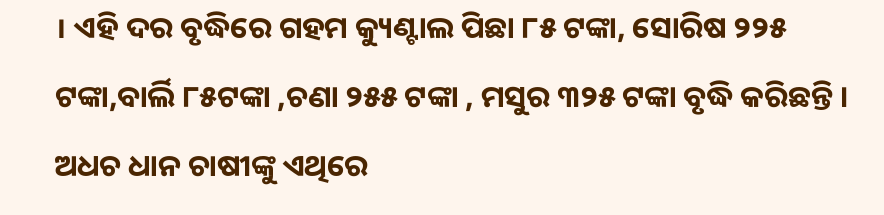। ଏହି ଦର ବୃଦ୍ଧିରେ ଗହମ କ୍ୟୁଣ୍ଟାଲ ପିଛା ୮୫ ଟଙ୍କା, ସୋରିଷ ୨୨୫ ଟଙ୍କା,ବାର୍ଲି ୮୫ଟଙ୍କା ,ଚଣା ୨୫୫ ଟଙ୍କା , ମସୁର ୩୨୫ ଟଙ୍କା ବୃଦ୍ଧି କରିଛନ୍ତି । ଅଧଚ ଧାନ ଚାଷୀଙ୍କୁ ଏଥିରେ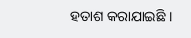ହତାଶ କରାଯାଇଛି ।